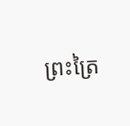ព្រះត្រៃ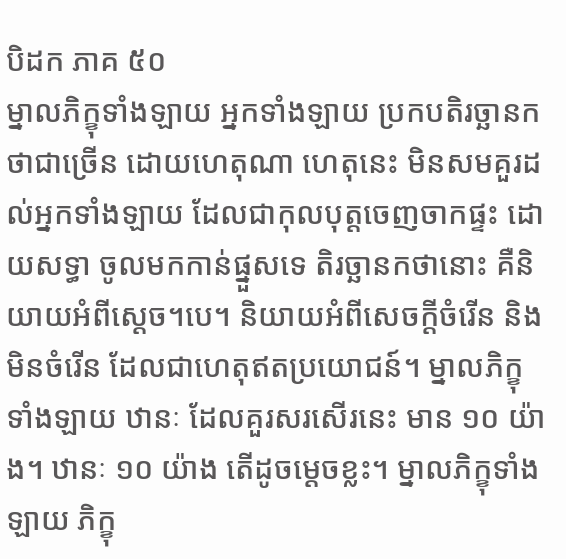បិដក ភាគ ៥០
ម្នាលភិក្ខុទាំងឡាយ អ្នកទាំងឡាយ ប្រកបតិរច្ឆានកថាជាច្រើន ដោយហេតុណា ហេតុនេះ មិនសមគួរដល់អ្នកទាំងឡាយ ដែលជាកុលបុត្តចេញចាកផ្ទះ ដោយសទ្ធា ចូលមកកាន់ផ្នួសទេ តិរច្ឆានកថានោះ គឺនិយាយអំពីសេ្តច។បេ។ និយាយអំពីសេចក្តីចំរើន និងមិនចំរើន ដែលជាហេតុឥតប្រយោជន៍។ ម្នាលភិក្ខុទាំងឡាយ ឋានៈ ដែលគួរសរសើរនេះ មាន ១០ យ៉ាង។ ឋានៈ ១០ យ៉ាង តើដូចម្តេចខ្លះ។ ម្នាលភិក្ខុទាំងឡាយ ភិក្ខុ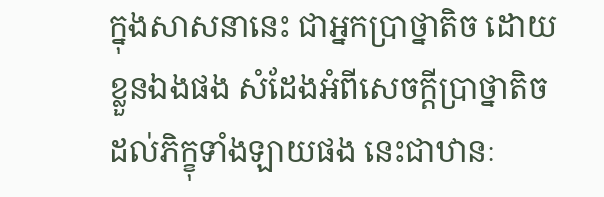ក្នុងសាសនានេះ ជាអ្នកប្រាថ្នាតិច ដោយខ្លួនឯងផង សំដែងអំពីសេចក្តីប្រាថ្នាតិច ដល់ភិក្ខុទាំងឡាយផង នេះជាឋានៈ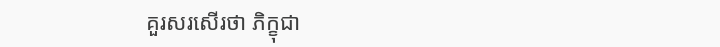គួរសរសើរថា ភិក្ខុជា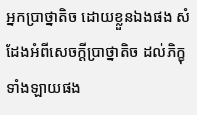អ្នកប្រាថ្នាតិច ដោយខ្លួនឯងផង សំដែងអំពីសេចក្តីប្រាថ្នាតិច ដល់ភិក្ខុទាំងឡាយផង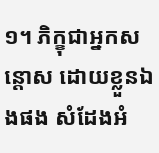១។ ភិក្ខុជាអ្នកសន្តោស ដោយខ្លួនឯងផង សំដែងអំ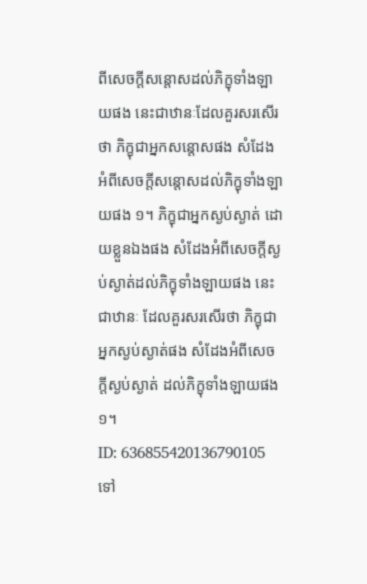ពីសេចក្តីសន្តោសដល់ភិក្ខុទាំងឡាយផង នេះជាឋានៈដែលគួរសរសើរថា ភិក្ខុជាអ្នកសន្តោសផង សំដែងអំពីសេចក្តីសន្តោសដល់ភិក្ខុទាំងឡាយផង ១។ ភិក្ខុជាអ្នកស្ងប់ស្ងាត់ ដោយខ្លួនឯងផង សំដែងអំពីសេចក្តីស្ងប់ស្ងាត់ដល់ភិក្ខុទាំងឡាយផង នេះជាឋានៈ ដែលគួរសរសើរថា ភិក្ខុជាអ្នកស្ងប់ស្ងាត់ផង សំដែងអំពីសេចក្តីស្ងប់ស្ងាត់ ដល់ភិក្ខុទាំងឡាយផង ១។
ID: 636855420136790105
ទៅ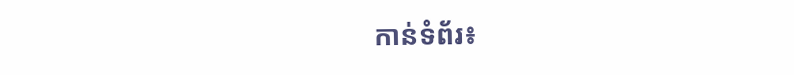កាន់ទំព័រ៖